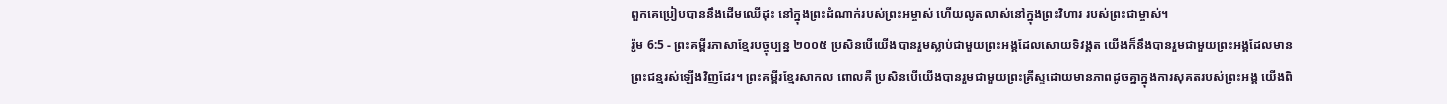ពួកគេប្រៀបបាននឹងដើមឈើដុះ នៅក្នុងព្រះដំណាក់របស់ព្រះអម្ចាស់ ហើយលូតលាស់នៅក្នុងព្រះវិហារ របស់ព្រះជាម្ចាស់។
រ៉ូម 6:5 - ព្រះគម្ពីរភាសាខ្មែរបច្ចុប្បន្ន ២០០៥ ប្រសិនបើយើងបានរួមស្លាប់ជាមួយព្រះអង្គដែលសោយទិវង្គត យើងក៏នឹងបានរួមជាមួយព្រះអង្គដែលមានព្រះជន្មរស់ឡើងវិញដែរ។ ព្រះគម្ពីរខ្មែរសាកល ពោលគឺ ប្រសិនបើយើងបានរួមជាមួយព្រះគ្រីស្ទដោយមានភាពដូចគ្នាក្នុងការសុគតរបស់ព្រះអង្គ យើងពិ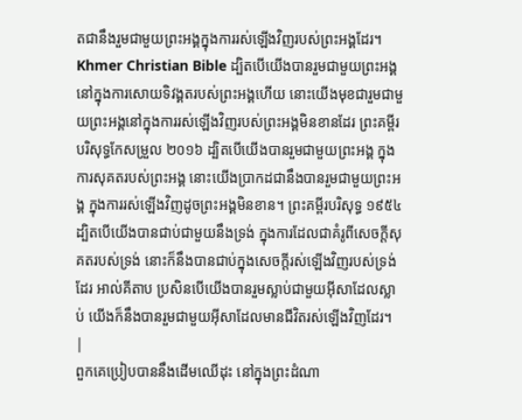តជានឹងរួមជាមួយព្រះអង្គក្នុងការរស់ឡើងវិញរបស់ព្រះអង្គដែរ។ Khmer Christian Bible ដ្បិតបើយើងបានរួមជាមួយព្រះអង្គនៅក្នុងការសោយទិវង្គតរបស់ព្រះអង្គហើយ នោះយើងមុខជារួមជាមួយព្រះអង្គនៅក្នុងការរស់ឡើងវិញរបស់ព្រះអង្គមិនខានដែរ ព្រះគម្ពីរបរិសុទ្ធកែសម្រួល ២០១៦ ដ្បិតបើយើងបានរួមជាមួយព្រះអង្គ ក្នុងការសុគតរបស់ព្រះអង្គ នោះយើងប្រាកដជានឹងបានរួមជាមួយព្រះអង្គ ក្នុងការរស់ឡើងវិញដូចព្រះអង្គមិនខាន។ ព្រះគម្ពីរបរិសុទ្ធ ១៩៥៤ ដ្បិតបើយើងបានជាប់ជាមួយនឹងទ្រង់ ក្នុងការដែលជាគំរូពីសេចក្ដីសុគតរបស់ទ្រង់ នោះក៏នឹងបានជាប់ក្នុងសេចក្ដីរស់ឡើងវិញរបស់ទ្រង់ដែរ អាល់គីតាប ប្រសិនបើយើងបានរួមស្លាប់ជាមួយអ៊ីសាដែលស្លាប់ យើងក៏នឹងបានរួមជាមួយអ៊ីសាដែលមានជីវិតរស់ឡើងវិញដែរ។ |
ពួកគេប្រៀបបាននឹងដើមឈើដុះ នៅក្នុងព្រះដំណា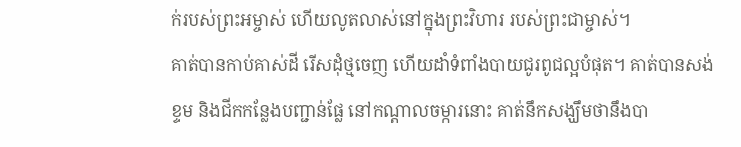ក់របស់ព្រះអម្ចាស់ ហើយលូតលាស់នៅក្នុងព្រះវិហារ របស់ព្រះជាម្ចាស់។
គាត់បានកាប់គាស់ដី រើសដុំថ្មចេញ ហើយដាំទំពាំងបាយជូរពូជល្អបំផុត។ គាត់បានសង់ខ្ទម និងជីកកន្លែងបញ្ជាន់ផ្លែ នៅកណ្ដាលចម្ការនោះ គាត់នឹកសង្ឃឹមថានឹងបា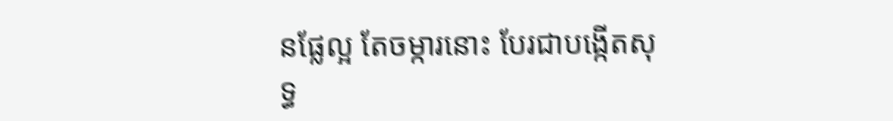នផ្លែល្អ តែចម្ការនោះ បែរជាបង្កើតសុទ្ធ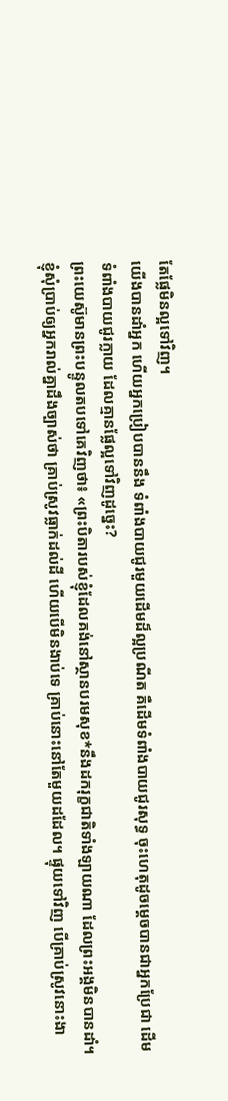តែផ្លែមិនល្អទៅវិញ។
យើងបានដាំអ្នក ហើយអ្នកប្រៀបបាននឹង ទំពាំងបាយជូរមួយដើមដ៏ល្អប្រណីត គឺដើមទំពាំងបាយជូរសុទ្ធ ចុះហេតុដូចម្ដេចបានជាអ្នកប្រែជា ដើមទំពាំងបាយជូរក្លាយ ដែលគ្មានផ្លែល្អទៅវិញដូច្នេះ?
ព្រះយេស៊ូមានព្រះបន្ទូលតបទៅគេវិញថា៖ «ព្រះបិតារបស់ខ្ញុំដែលគង់នៅស្ថានបរមសុខ*នឹងដករុក្ខជាតិទាំងឡាយណា ដែលព្រះអង្គមិនបានដាំ។
ខ្ញុំសុំប្រាប់ឲ្យអ្នករាល់គ្នាដឹងច្បាស់ថា គ្រាប់ស្រូវធ្លាក់ដល់ដី ហើយបើមិនងាប់ទេ គ្រាប់នោះនៅតែមួយដដែល។ ផ្ទុយទៅវិញ បើគ្រាប់ស្រូវនោះងា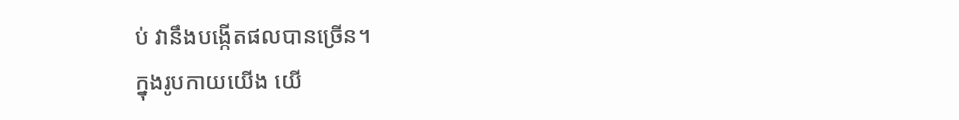ប់ វានឹងបង្កើតផលបានច្រើន។
ក្នុងរូបកាយយើង យើ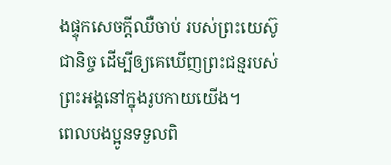ងផ្ទុកសេចក្ដីឈឺចាប់ របស់ព្រះយេស៊ូជានិច្ច ដើម្បីឲ្យគេឃើញព្រះជន្មរបស់ព្រះអង្គនៅក្នុងរូបកាយយើង។
ពេលបងប្អូនទទួលពិ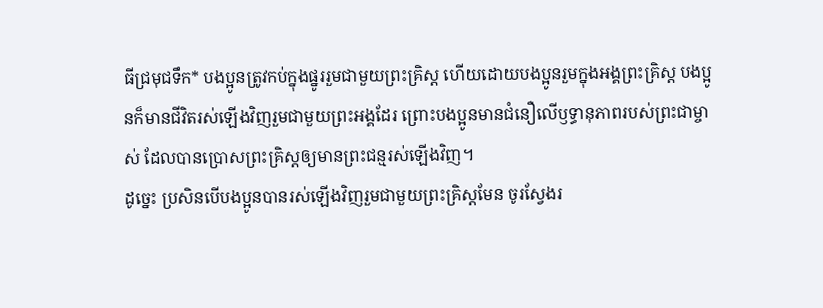ធីជ្រមុជទឹក* បងប្អូនត្រូវកប់ក្នុងផ្នូររួមជាមួយព្រះគ្រិស្ត ហើយដោយបងប្អូនរួមក្នុងអង្គព្រះគ្រិស្ត បងប្អូនក៏មានជីវិតរស់ឡើងវិញរួមជាមួយព្រះអង្គដែរ ព្រោះបងប្អូនមានជំនឿលើឫទ្ធានុភាពរបស់ព្រះជាម្ចាស់ ដែលបានប្រោសព្រះគ្រិស្តឲ្យមានព្រះជន្មរស់ឡើងវិញ។
ដូច្នេះ ប្រសិនបើបងប្អូនបានរស់ឡើងវិញរួមជាមួយព្រះគ្រិស្តមែន ចូរស្វែងរ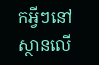កអ្វីៗនៅស្ថានលើ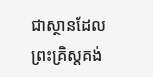ជាស្ថានដែលព្រះគ្រិស្តគង់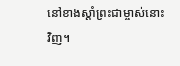នៅខាងស្ដាំព្រះជាម្ចាស់នោះវិញ។